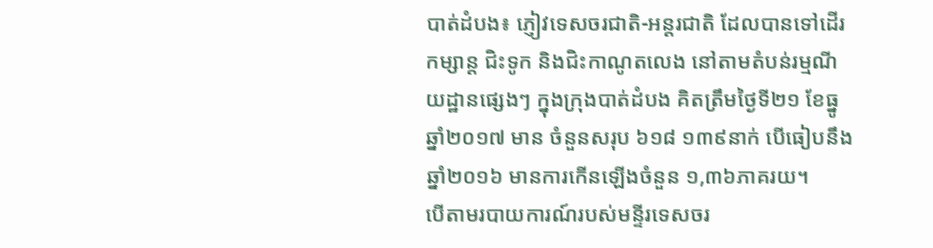បាត់ដំបង៖ ភ្ញៀវទេសចរជាតិ-អន្តរជាតិ ដែលបានទៅដើរកម្សាន្ត ជិះទូក និងជិះកាណូតលេង នៅតាមតំបន់រម្មណីយដ្ឋានផ្សេងៗ ក្នុងក្រុងបាត់ដំបង គិតត្រឹមថ្ងៃទី២១ ខែធ្នូ ឆ្នាំ២០១៧ មាន ចំនួនសរុប ៦១៨ ១៣៩នាក់ បើធៀបនឹងឆ្នាំ២០១៦ មានការកើនឡើងចំនួន ១,៣៦ភាគរយ។
បើតាមរបាយការណ៍របស់មន្ទីរទេសចរ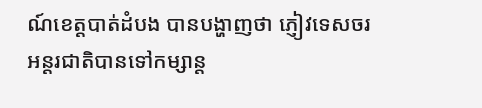ណ៍ខេត្តបាត់ដំបង បានបង្ហាញថា ភ្ញៀវទេសចរ អន្តរជាតិបានទៅកម្សាន្ត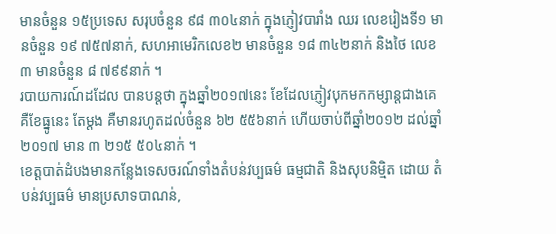មានចំនួន ១៥ប្រទេស សរុបចំនួន ៩៨ ៣០៤នាក់ ក្នុងភ្ញៀវបារាំង ឈរ លេខរៀងទី១ មានចំនួន ១៩ ៧៥៧នាក់, សហអាមេរិកលេខ២ មានចំនួន ១៨ ៣៤២នាក់ និងថៃ លេខ៣ មានចំនួន ៨ ៧៩៩នាក់ ។
របាយការណ៍ដដែល បានបន្តថា ក្នុងឆ្នាំ២០១៧នេះ ខែដែលភ្ញៀវបុកមកកម្សាន្តជាងគេ គឺខែធ្នូនេះ តែម្ដង គឺមានរហូតដល់ចំនួន ៦២ ៥៥៦នាក់ ហើយចាប់ពីឆ្នាំ២០១២ ដល់ឆ្នាំ២០១៧ មាន ៣ ២១៥ ៥០៤នាក់ ។
ខេត្តបាត់ដំបងមានកន្លែងទេសចរណ៍ទាំងតំបន់វប្បធម៌ ធម្មជាតិ និងសុបនិម្មិត ដោយ តំបន់វប្បធម៌ មានប្រសាទបាណន់,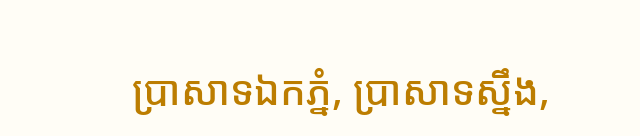ប្រាសាទឯកភ្នំ, ប្រាសាទស្នឹង,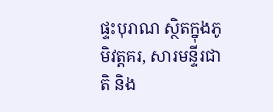ផ្ទះបុរាណ ស្ថិតក្នុងភូមិវត្តគរ, សារមន្ទីរជាតិ និង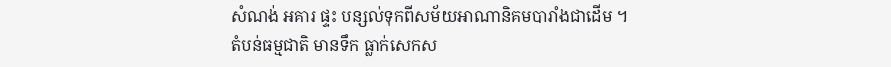សំណង់ អគារ ផ្ទះ បន្សល់ទុកពីសម័យអាណានិគមបារាំងជាដើម ។
តំបន់ធម្មជាតិ មានទឹក ធ្លាក់សេកស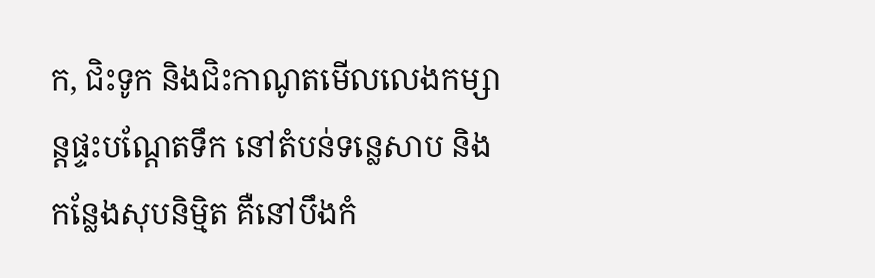ក, ជិះទូក និងជិះកាណូតមើលលេងកម្សាន្តផ្ទះបណ្ដែតទឹក នៅតំបន់ទន្លេសាប និង កន្លែងសុបនិម្មិត គឺនៅបឹងកំ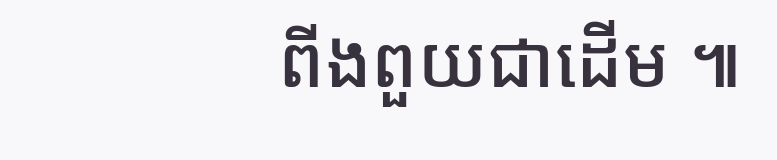ពីងពួយជាដើម ៕